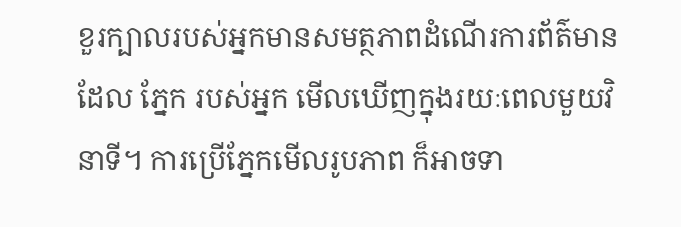ខួរក្បាលរបស់អ្នកមានសមត្ថភាពដំណើរការព័ត៌មានដែល ភ្នែក របស់អ្នក មើលឃើញក្នុងរយៈពេលមួយវិនាទី។ ការប្រើភ្នែកមើលរូបភាព ក៏អាចទា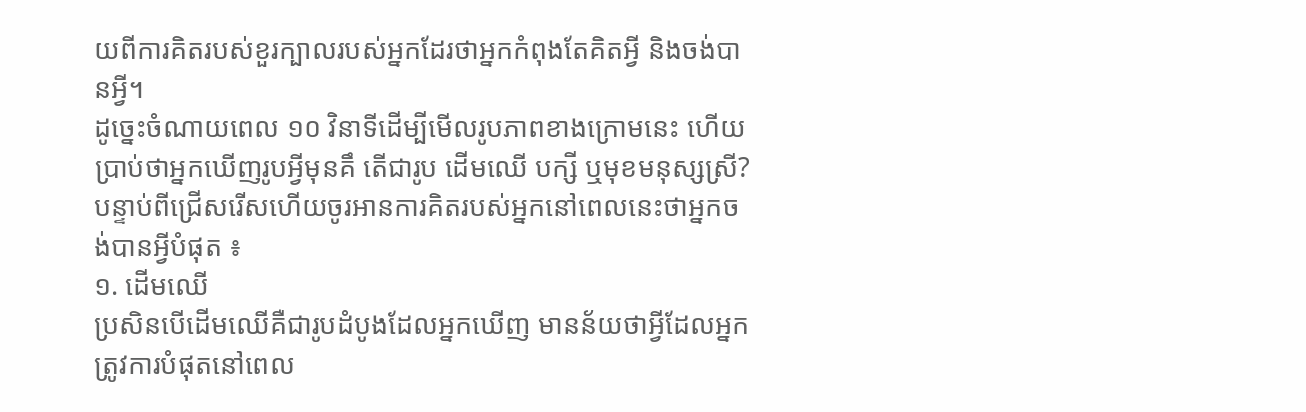យពីការគិតរបស់ខួរក្បាលរបស់អ្នកដែរថាអ្នកកំពុងតែគិតអ្វី និងចង់បានអ្វី។
ដូច្នេះចំណាយពេល ១០ វិនាទីដើម្បីមើលរូបភាពខាងក្រោមនេះ ហើយប្រាប់ថាអ្នកឃើញរូបអ្វីមុនគឹ តើជារូប ដើមឈើ បក្សី ឬមុខមនុស្សស្រី?
បន្ទាប់ពីជ្រើសរើសហើយចូរអានការគិតរបស់អ្នកនៅពេលនេះថាអ្នកចង់បានអ្វីបំផុត ៖
១. ដើមឈើ
ប្រសិនបើដើមឈើគឺជារូបដំបូងដែលអ្នកឃើញ មានន័យថាអ្វីដែលអ្នកត្រូវការបំផុតនៅពេល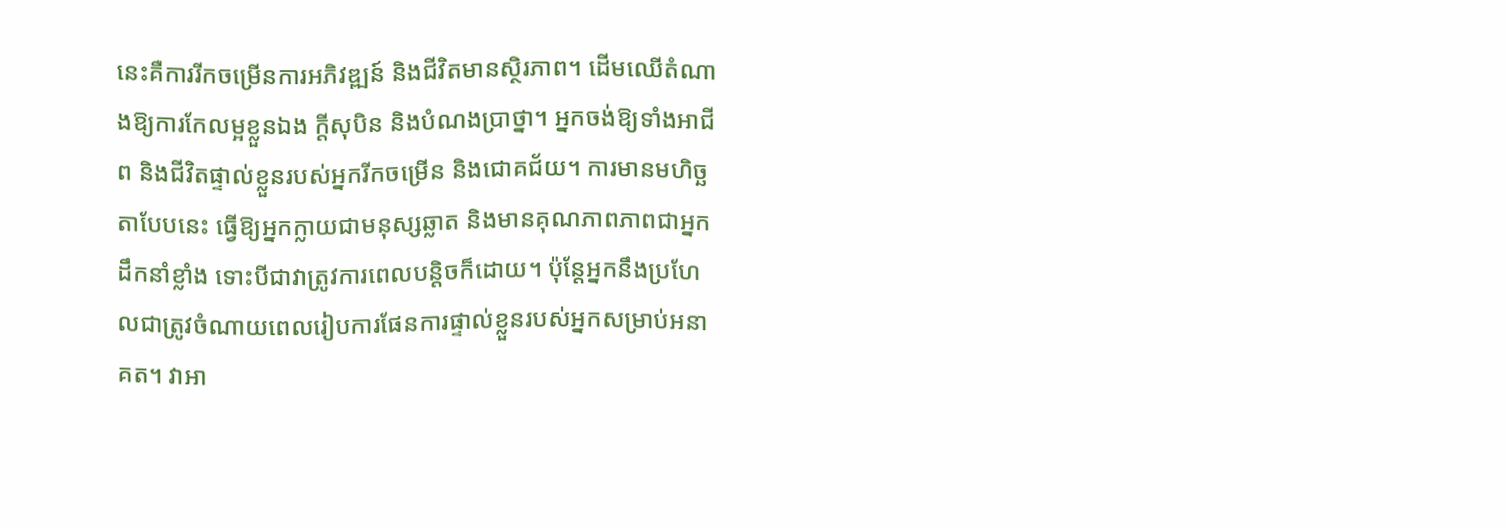នេះគឺការរីកចម្រើនការអភិវឌ្ឍន៍ និងជីវិតមានស្ថិរភាព។ ដើមឈើតំណាងឱ្យការកែលម្អខ្លួនឯង ក្តីសុបិន និងបំណងប្រាថ្នា។ អ្នកចង់ឱ្យទាំងអាជីព និងជីវិតផ្ទាល់ខ្លួនរបស់អ្នករីកចម្រើន និងជោគជ័យ។ ការមានមហិច្ឆតាបែបនេះ ធ្វើឱ្យអ្នកក្លាយជាមនុស្សឆ្លាត និងមានគុណភាពភាពជាអ្នកដឹកនាំខ្លាំង ទោះបីជាវាត្រូវការពេលបន្តិចក៏ដោយ។ ប៉ុន្តែអ្នកនឹងប្រហែលជាត្រូវចំណាយពេលរៀបការផែនការផ្ទាល់ខ្លួនរបស់អ្នកសម្រាប់អនាគត។ វាអា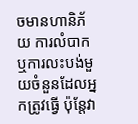ចមានហានិភ័យ ការលំបាក ឬការលះបង់មួយចំនួនដែលអ្នកត្រូវធ្វើ ប៉ុន្តែវា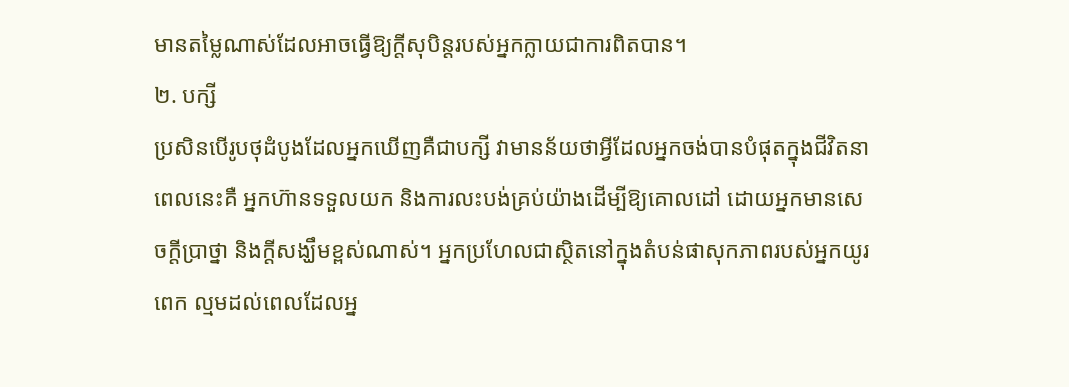មានតម្លៃណាស់ដែលអាចធ្វើឱ្យក្តីសុបិន្តរបស់អ្នកក្លាយជាការពិតបាន។
២. បក្សី
ប្រសិនបើរូបថុដំបូងដែលអ្នកឃើញគឺជាបក្សី វាមានន័យថាអ្វីដែលអ្នកចង់បានបំផុតក្នុងជីវិតនាពេលនេះគឺ អ្នកហ៊ានទទួលយក និងការលះបង់គ្រប់យ៉ាងដើម្បីឱ្យគោលដៅ ដោយអ្នកមានសេចក្តីប្រាថ្នា និងក្តីសង្ឃឹមខ្ពស់ណាស់។ អ្នកប្រហែលជាស្ថិតនៅក្នុងតំបន់ផាសុកភាពរបស់អ្នកយូរពេក ល្មមដល់ពេលដែលអ្ន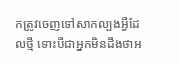កត្រូវចេញទៅសាកល្បងអ្វីដែលថ្មី ទោះបីជាអ្នកមិនដឹងថាអ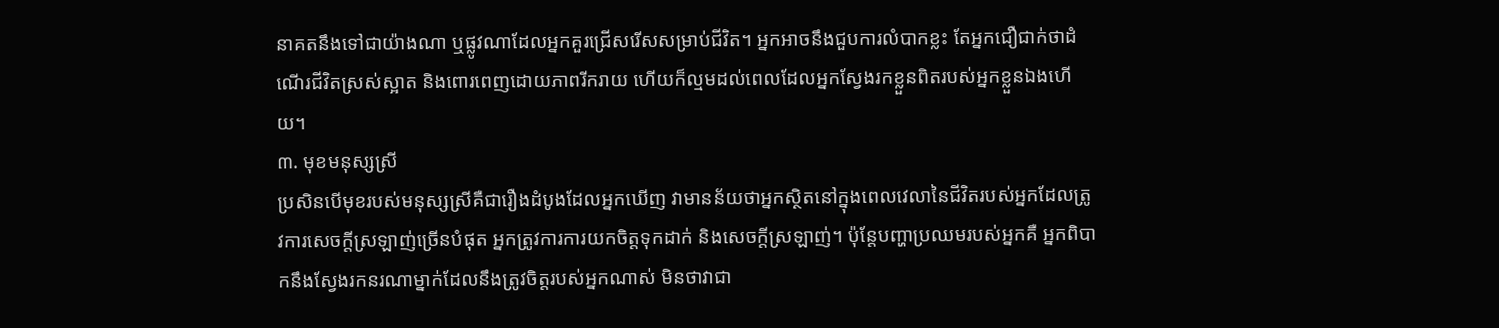នាគតនឹងទៅជាយ៉ាងណា ឬផ្លូវណាដែលអ្នកគួរជ្រើសរើសសម្រាប់ជីវិត។ អ្នកអាចនឹងជួបការលំបាកខ្លះ តែអ្នកជឿជាក់ថាដំណើរជីវិតស្រស់ស្អាត និងពោរពេញដោយភាពរីករាយ ហើយក៏ល្មមដល់ពេលដែលអ្នកស្វែងរកខ្លួនពិតរបស់អ្នកខ្លួនឯងហើយ។
៣. មុខមនុស្សស្រី
ប្រសិនបើមុខរបស់មនុស្សស្រីគឺជារឿងដំបូងដែលអ្នកឃើញ វាមានន័យថាអ្នកស្ថិតនៅក្នុងពេលវេលានៃជីវិតរបស់អ្នកដែលត្រូវការសេចក្តីស្រឡាញ់ច្រើនបំផុត អ្នកត្រូវការការយកចិត្តទុកដាក់ និងសេចក្តីស្រឡាញ់។ ប៉ុន្តែបញ្ហាប្រឈមរបស់អ្នកគឺ អ្នកពិបាកនឹងស្វែងរកនរណាម្នាក់ដែលនឹងត្រូវចិត្តរបស់អ្នកណាស់ មិនថាវាជា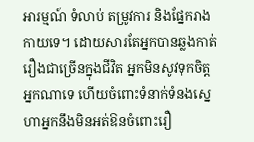អារម្មណ៍ ទំលាប់ តម្រូវការ និងផ្នែករាងកាយទេ។ ដោយសារតែអ្នកបានឆ្លងកាត់រឿងជាច្រើនក្នុងជីវិត អ្នកមិនសូវទុកចិត្តអ្នកណាទេ ហើយចំពោះទំនាក់ទំនងស្នេហាអ្នកនឹងមិនអត់ឱនចំពោះរឿ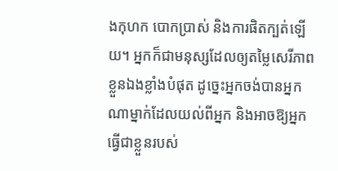ងកុហក បោកប្រាស់ និងការផិតក្បត់ឡើយ។ អ្នកក៏ជាមនុស្សដែលឲ្យតម្លៃសេរីភាពខ្លួនឯងខ្លាំងបំផុត ដូច្នេះអ្នកចង់បានអ្នកណាម្នាក់ដែលយល់ពីអ្នក និងអាចឱ្យអ្នកធ្វើជាខ្លួនរបស់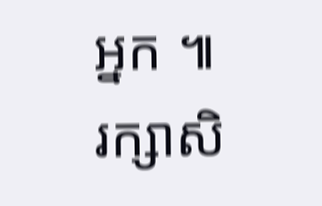អ្នក ៕
រក្សាសិ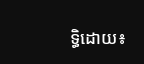ទ្ធិដោយ៖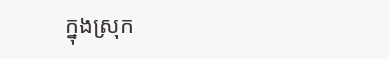ក្នុងស្រុក